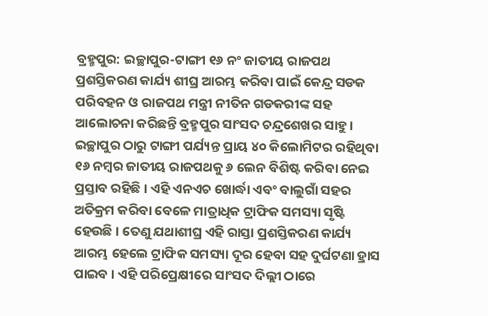ବ୍ରହ୍ମପୁର: ଇଚ୍ଛାପୁର-ଟାଙ୍ଗୀ ୧୬ ନଂ ଜାତୀୟ ରାଜପଥ ପ୍ରଶସ୍ତିକରଣ କାର୍ଯ୍ୟ ଶୀଘ୍ର ଆରମ୍ଭ କରିବା ପାଇଁ କେନ୍ଦ୍ର ସଡକ ପରିବହନ ଓ ରାଜପଥ ମନ୍ତ୍ରୀ ନୀତିନ ଗଡକରୀଙ୍କ ସହ ଆଲୋଚନା କରିଛନ୍ତି ବ୍ରହ୍ମପୁର ସାଂସଦ ଚନ୍ଦ୍ରଶେଖର ସାହୁ । ଇଚ୍ଛାପୁର ଠାରୁ ଟାଙ୍ଗୀ ପର୍ଯ୍ୟନ୍ତ ପ୍ରାୟ ୪୦ କିଲୋମିଟର ରହିଥିବା ୧୬ ନମ୍ବର ଜାତୀୟ ରାଜପଥକୁ ୬ ଲେନ ବିଶିଷ୍ଟ କରିବା ନେଇ ପ୍ରସ୍ତାବ ରହିଛି । ଏହି ଏନଏଚ ଖୋର୍ଦ୍ଧା ଏବଂ ବାଲୁଗାଁ ସହର ଅତିକ୍ରମ କରିବା ବେଳେ ମାତ୍ରାଧିକ ଟ୍ରାଫିକ ସମସ୍ୟା ସୃଷ୍ଟି ହେଉଛି । ତେଣୁ ଯଥାଶୀଘ୍ର ଏହି ରାସ୍ତା ପ୍ରଶସ୍ତିକରଣ କାର୍ଯ୍ୟ ଆରମ୍ଭ ହେଲେ ଟ୍ରାଫିକ ସମସ୍ୟା ଦୂର ହେବା ସହ ଦୁର୍ଘଟଣା ହ୍ରାସ ପାଇବ । ଏହି ପରିପ୍ରେକ୍ଷୀରେ ସାଂସଦ ଦିଲ୍ଲୀ ଠାରେ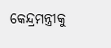କେନ୍ଦ୍ରମନ୍ତ୍ରୀକୁ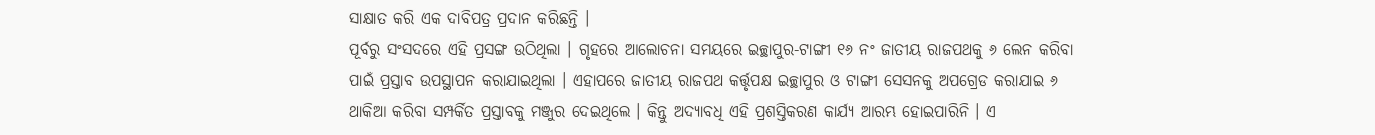ସାକ୍ଷାତ କରି ଏକ ଦାବିପତ୍ର ପ୍ରଦାନ କରିଛନ୍ତି ।
ପୂର୍ବରୁ ସଂସଦରେ ଏହି ପ୍ରସଙ୍ଗ ଉଠିଥିଲା । ଗୃହରେ ଆଲୋଚନା ସମୟରେ ଇଚ୍ଛାପୁର-ଟାଙ୍ଗୀ ୧୬ ନଂ ଜାତୀୟ ରାଜପଥକୁ ୬ ଲେନ କରିବା ପାଇଁ ପ୍ରସ୍ତାବ ଉପସ୍ଥାପନ କରାଯାଇଥିଲା । ଏହାପରେ ଜାତୀୟ ରାଜପଥ କର୍ତ୍ତୃପକ୍ଷ ଇଚ୍ଛାପୁର ଓ ଟାଙ୍ଗୀ ସେସନକୁ ଅପଗ୍ରେଡ କରାଯାଇ ୬ ଥାକିଆ କରିବା ସମ୍ପର୍କିତ ପ୍ରସ୍ତାବକୁ ମଞ୍ଜୁର ଦେଇଥିଲେ । କିନ୍ତୁ ଅଦ୍ୟାବଧି ଏହି ପ୍ରଶସ୍ତିକରଣ କାର୍ଯ୍ୟ ଆରମ୍ଭ ହୋଇପାରିନି । ଏ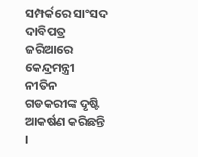ସମ୍ପର୍କରେ ସାଂସଦ ଦାବିପତ୍ର ଜରିଆରେ କେନ୍ଦ୍ରମନ୍ତ୍ରୀ ନୀତିନ ଗଡକରୀଙ୍କ ଦୃଷ୍ଟି ଆକର୍ଷଣ କରିଛନ୍ତି ।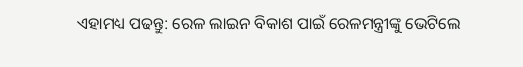ଏହାମଧ୍ୟ ପଢନ୍ତୁ: ରେଳ ଲାଇନ ବିକାଶ ପାଇଁ ରେଳମନ୍ତ୍ରୀଙ୍କୁ ଭେଟିଲେ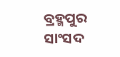ବ୍ରହ୍ମପୁର ସାଂସଦ